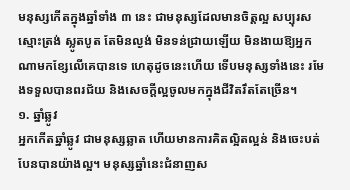មនុស្សកើតក្នុងឆ្នាំទាំង ៣ នេះ ជាមនុស្សដែលមានចិត្តល្អ សប្បុរស ស្មោះត្រង់ ស្លូតបូត តែមិនល្ងង់ មិនទន់ជ្រាយឡើយ មិនងាយឱ្យអ្នកណាមកខ្សែលើគេបានទេ ហេតុដូចនេះហើយ ទើបមនុស្សទាំងនេះ រមែងទទួលបានពរជ័យ និងសេចក្ដីល្អចូលមកក្នុងជីវិតរឹតតែច្រើន។
១. ឆ្នាំឆ្លូវ
អ្នកកើតឆ្នាំឆ្លូវ ជាមនុស្សឆ្លាត ហើយមានការគិតល្អិតល្អន់ និងចេះបត់បែនបានយ៉ាងល្អ។ មនុស្សឆ្នាំនេះជំនាញស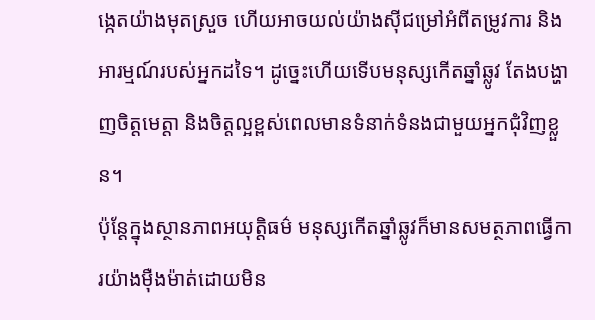ង្កេតយ៉ាងមុតស្រួច ហើយអាចយល់យ៉ាងស៊ីជម្រៅអំពីតម្រូវការ និងអារម្មណ៍របស់អ្នកដទៃ។ ដូច្នេះហើយទើបមនុស្សកើតឆ្នាំឆ្លូវ តែងបង្ហាញចិត្តមេត្តា និងចិត្តល្អខ្ពស់ពេលមានទំនាក់ទំនងជាមួយអ្នកជុំវិញខ្លួន។
ប៉ុន្តែក្នុងស្ថានភាពអយុត្តិធម៌ មនុស្សកើតឆ្នាំឆ្លូវក៏មានសមត្ថភាពធ្វើការយ៉ាងម៉ឺងម៉ាត់ដោយមិន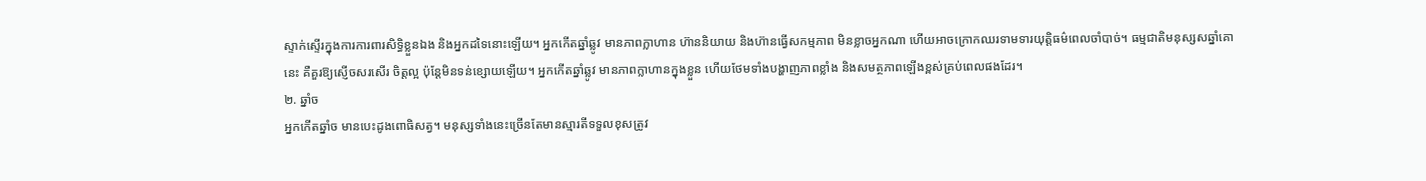ស្ទាក់ស្ទើរក្នុងការការពារសិទ្ធិខ្លួនឯង និងអ្នកដទៃនោះឡើយ។ អ្នកកើតឆ្នាំឆ្លូវ មានភាពក្លាហាន ហ៊ាននិយាយ និងហ៊ានធ្វើសកម្មភាព មិនខ្លាចអ្នកណា ហើយអាចក្រោកឈរទាមទារយុត្តិធម៌ពេលចាំបាច់។ ធម្មជាតិមនុស្សសឆ្នាំគោនេះ គឺគួរឱ្យស្ញើចសរសើរ ចិត្តល្អ ប៉ុន្តែមិនទន់ខ្សោយឡើយ។ អ្នកកើតឆ្នាំឆ្លូវ មានភាពក្លាហានក្នុងខ្លួន ហើយថែមទាំងបង្ហាញភាពខ្លាំង និងសមត្ថភាពឡើងខ្ពស់គ្រប់ពេលផងដែរ។
២. ឆ្នាំច
អ្នកកើតឆ្នាំច មានបេះដូងពោធិសត្វ។ មនុស្សទាំងនេះច្រើនតែមានស្មារតីទទួលខុសត្រូវ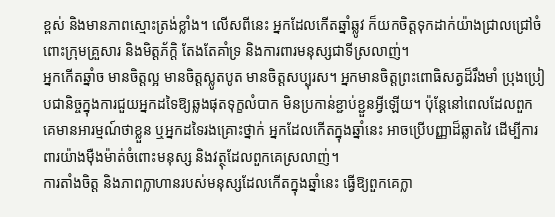ខ្ពស់ និងមានភាពស្មោះត្រង់ខ្លាំង។ លើសពីនេះ អ្នកដែលកើតឆ្នាំឆ្លូវ ក៏យកចិត្តទុកដាក់យ៉ាងជ្រាលជ្រៅចំពោះក្រុមគ្រួសារ និងមិត្តភ័ក្តិ តែងតែគាំទ្រ និងការពារមនុស្សជាទីស្រលាញ់។
អ្នកកើតឆ្នាំច មានចិត្តល្អ មានចិត្តស្លូតបូត មានចិត្តសប្បុរស។ អ្នកមានចិត្តព្រះពោធិសត្វដ៏រឹងមាំ ប្រុងប្រៀបជានិច្ចក្នុងការជួយអ្នកដទៃឱ្យឆ្លងផុតទុក្ខលំបាក មិនប្រកាន់ខ្ជាប់ខ្ជួនអ្វីឡើយ។ ប៉ុន្តែនៅពេលដែលពួកគេមានអារម្មណ៍ថាខ្លួន ឬអ្នកដទៃរងគ្រោះថ្នាក់ អ្នកដែលកើតក្នុងឆ្នាំនេះ អាចប្រើបញ្ញាដ៏ឆ្លាតវៃ ដើម្បីការពារយ៉ាងម៉ឺងម៉ាត់ចំពោះមនុស្ស និងវត្ថុដែលពួកគេស្រលាញ់។
ការតាំងចិត្ត និងភាពក្លាហានរបស់មនុស្សដែលកើតក្នុងឆ្នាំនេះ ធ្វើឱ្យពួកគេក្លា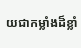យជាកម្លាំងដ៏ខ្លាំ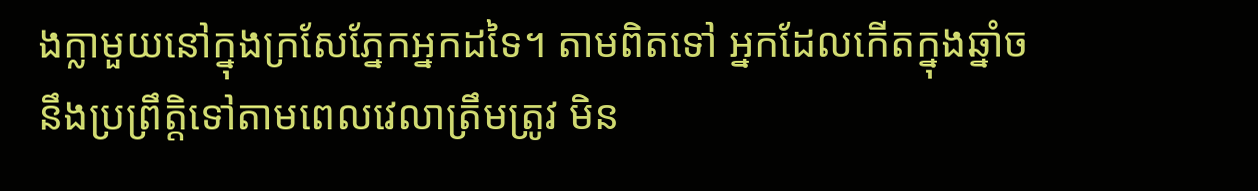ងក្លាមួយនៅក្នុងក្រសែភ្នែកអ្នកដទៃ។ តាមពិតទៅ អ្នកដែលកើតក្នុងឆ្នាំច នឹងប្រព្រឹត្តិទៅតាមពេលវេលាត្រឹមត្រូវ មិន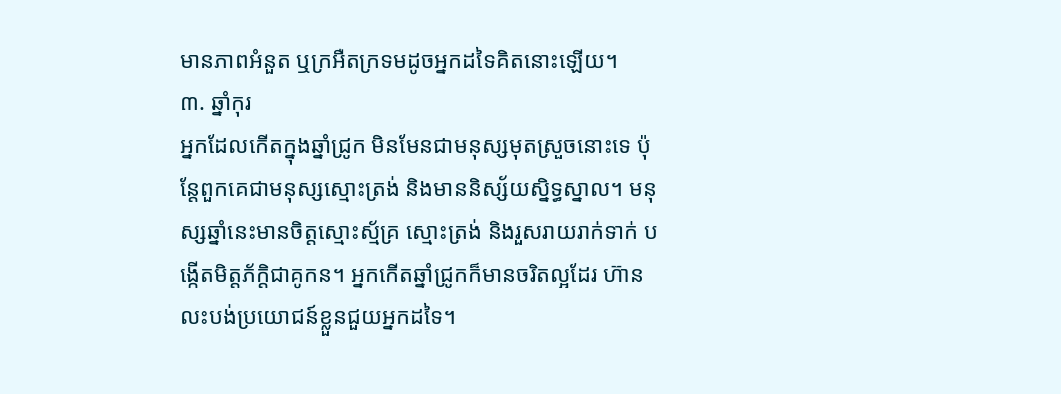មានភាពអំនួត ឬក្រអឺតក្រទមដូចអ្នកដទៃគិតនោះឡើយ។
៣. ឆ្នាំកុរ
អ្នកដែលកើតក្នុងឆ្នាំជ្រូក មិនមែនជាមនុស្សមុតស្រួចនោះទេ ប៉ុន្តែពួកគេជាមនុស្សស្មោះត្រង់ និងមាននិស្ស័យស្និទ្ធស្នាល។ មនុស្សឆ្នាំនេះមានចិត្តស្មោះស្ម័គ្រ ស្មោះត្រង់ និងរួសរាយរាក់ទាក់ បង្កើតមិត្តភ័ក្ដិជាគូកន។ អ្នកកើតឆ្នាំជ្រូកក៏មានចរិតល្អដែរ ហ៊ានលះបង់ប្រយោជន៍ខ្លួនជួយអ្នកដទៃ។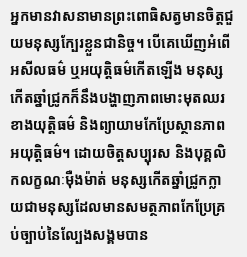អ្នកមានវាសនាមានព្រះពោធិសត្វមានចិត្តជួយមនុស្សក្បែរខ្លួនជានិច្ច។ បើគេឃើញអំពើអសីលធម៌ ឬអយុត្តិធម៌កើតឡើង មនុស្សកើតឆ្នាំជ្រូកក៏នឹងបង្ហាញភាពមោះមុតឈរខាងយុត្តិធម៌ និងព្យាយាមកែប្រែស្ថានភាពអយុត្តិធម៌។ ដោយចិត្តសប្បុរស និងបុគ្គលិកលក្ខណៈម៉ឺងម៉ាត់ មនុស្សកើតឆ្នាំជ្រូកក្លាយជាមនុស្សដែលមានសមត្ថភាពកែប្រែគ្រប់ច្បាប់នៃល្បែងសង្គមបាន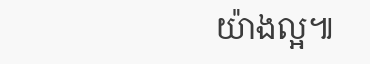យ៉ាងល្អ៕